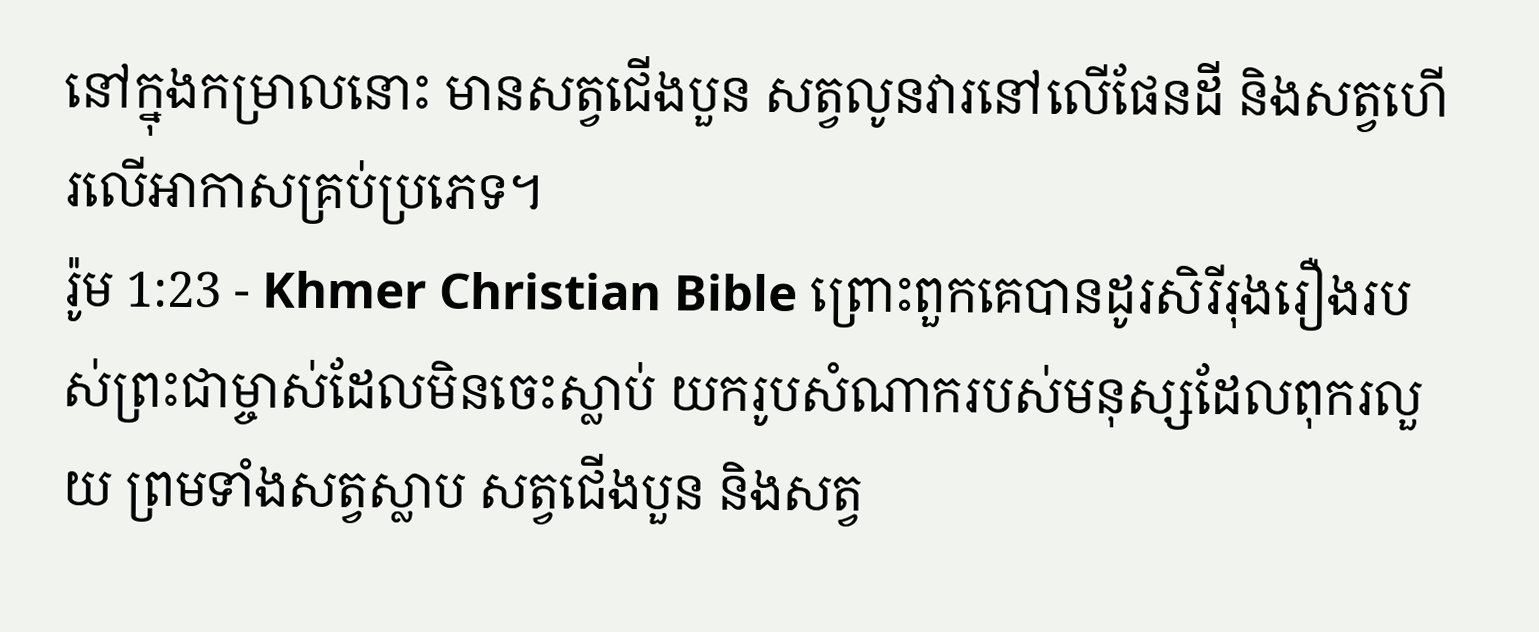នៅក្នុងកម្រាលនោះ មានសត្វជើងបួន សត្វលូនវារនៅលើផែនដី និងសត្វហើរលើអាកាសគ្រប់ប្រភេទ។
រ៉ូម 1:23 - Khmer Christian Bible ព្រោះពួកគេបានដូរសិរីរុងរឿងរបស់ព្រះជាម្ចាស់ដែលមិនចេះស្លាប់ យករូបសំណាករបស់មនុស្សដែលពុករលួយ ព្រមទាំងសត្វស្លាប សត្វជើងបួន និងសត្វ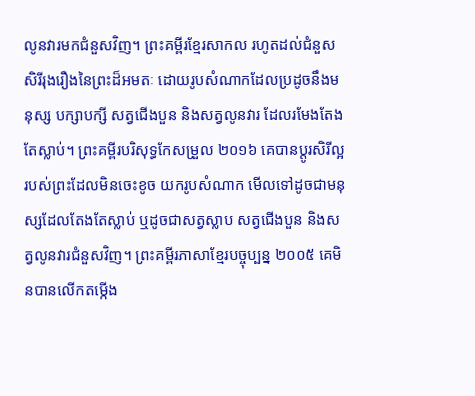លូនវារមកជំនួសវិញ។ ព្រះគម្ពីរខ្មែរសាកល រហូតដល់ជំនួសសិរីរុងរឿងនៃព្រះដ៏អមតៈ ដោយរូបសំណាកដែលប្រដូចនឹងមនុស្ស បក្សាបក្សី សត្វជើងបួន និងសត្វលូនវារ ដែលរមែងតែងតែស្លាប់។ ព្រះគម្ពីរបរិសុទ្ធកែសម្រួល ២០១៦ គេបានប្តូរសិរីល្អរបស់ព្រះដែលមិនចេះខូច យករូបសំណាក មើលទៅដូចជាមនុស្សដែលតែងតែស្លាប់ ឬដូចជាសត្វស្លាប សត្វជើងបួន និងសត្វលូនវារជំនួសវិញ។ ព្រះគម្ពីរភាសាខ្មែរបច្ចុប្បន្ន ២០០៥ គេមិនបានលើកតម្កើង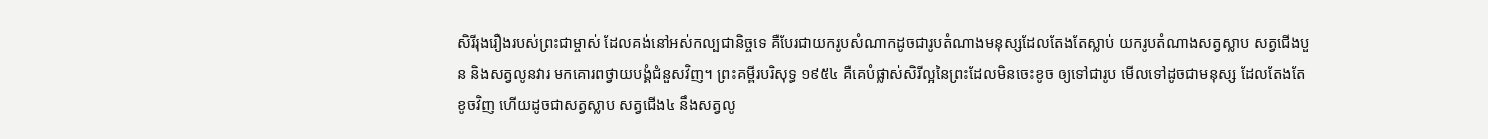សិរីរុងរឿងរបស់ព្រះជាម្ចាស់ ដែលគង់នៅអស់កល្បជានិច្ចទេ គឺបែរជាយករូបសំណាកដូចជារូបតំណាងមនុស្សដែលតែងតែស្លាប់ យករូបតំណាងសត្វស្លាប សត្វជើងបួន និងសត្វលូនវារ មកគោរពថ្វាយបង្គំជំនួសវិញ។ ព្រះគម្ពីរបរិសុទ្ធ ១៩៥៤ គឺគេបំផ្លាស់សិរីល្អនៃព្រះដែលមិនចេះខូច ឲ្យទៅជារូប មើលទៅដូចជាមនុស្ស ដែលតែងតែខូចវិញ ហើយដូចជាសត្វស្លាប សត្វជើង៤ នឹងសត្វលូ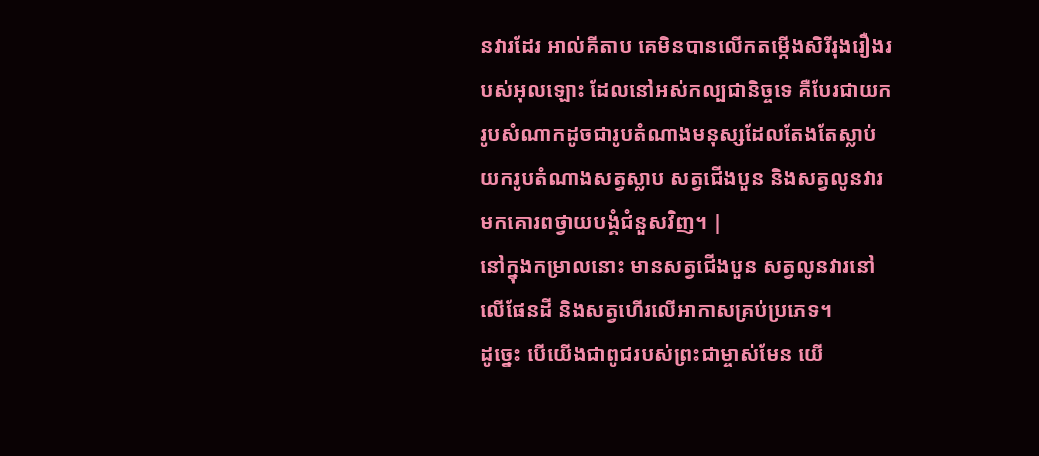នវារដែរ អាល់គីតាប គេមិនបានលើកតម្កើងសិរីរុងរឿងរបស់អុលឡោះ ដែលនៅអស់កល្បជានិច្ចទេ គឺបែរជាយករូបសំណាកដូចជារូបតំណាងមនុស្សដែលតែងតែស្លាប់ យករូបតំណាងសត្វស្លាប សត្វជើងបួន និងសត្វលូនវារ មកគោរពថ្វាយបង្គំជំនួសវិញ។ |
នៅក្នុងកម្រាលនោះ មានសត្វជើងបួន សត្វលូនវារនៅលើផែនដី និងសត្វហើរលើអាកាសគ្រប់ប្រភេទ។
ដូច្នេះ បើយើងជាពូជរបស់ព្រះជាម្ចាស់មែន យើ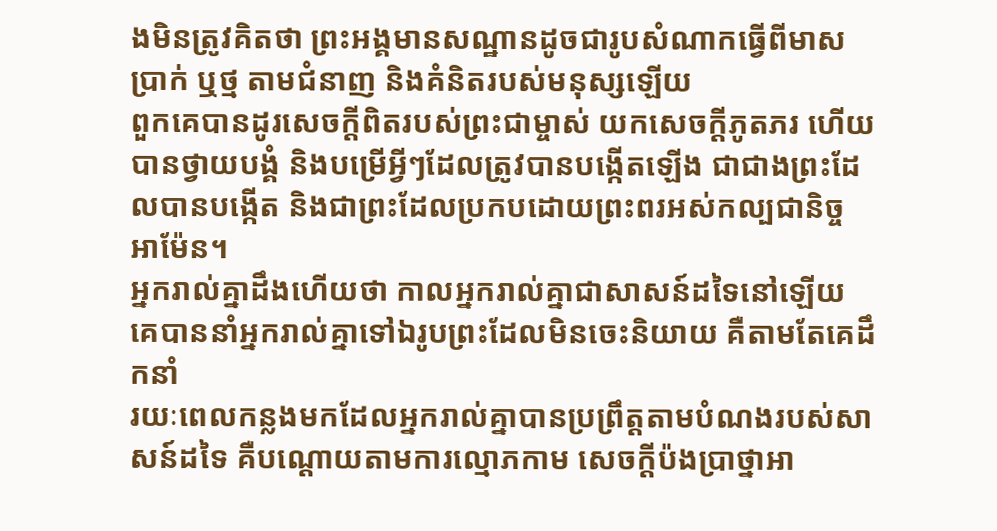ងមិនត្រូវគិតថា ព្រះអង្គមានសណ្ឋានដូចជារូបសំណាកធ្វើពីមាស ប្រាក់ ឬថ្ម តាមជំនាញ និងគំនិតរបស់មនុស្សឡើយ
ពួកគេបានដូរសេចក្ដីពិតរបស់ព្រះជាម្ចាស់ យកសេចក្ដីភូតភរ ហើយបានថ្វាយបង្គំ និងបម្រើអ្វីៗដែលត្រូវបានបង្កើតឡើង ជាជាងព្រះដែលបានបង្កើត និងជាព្រះដែលប្រកបដោយព្រះពរអស់កល្បជានិច្ច អាម៉ែន។
អ្នករាល់គ្នាដឹងហើយថា កាលអ្នករាល់គ្នាជាសាសន៍ដទៃនៅឡើយ គេបាននាំអ្នករាល់គ្នាទៅឯរូបព្រះដែលមិនចេះនិយាយ គឺតាមតែគេដឹកនាំ
រយៈពេលកន្លងមកដែលអ្នករាល់គ្នាបានប្រព្រឹត្ដតាមបំណងរបស់សាសន៍ដទៃ គឺបណ្ដោយតាមការល្មោភកាម សេចក្ដីប៉ងប្រាថ្នាអា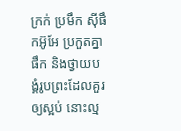ក្រក់ ប្រមឹក ស៊ីផឹកអ៊ូអែ ប្រកួតគ្នាផឹក និងថ្វាយបង្គំរូបព្រះដែលគួរឲ្យស្អប់ នោះល្ម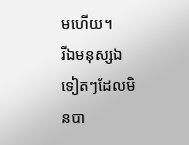មហើយ។
រីឯមនុស្សឯទៀតៗដែលមិនបា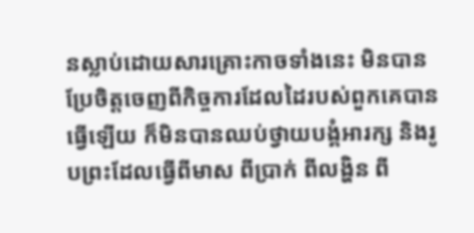នស្លាប់ដោយសារគ្រោះកាចទាំងនេះ មិនបានប្រែចិត្ដចេញពីកិច្ចការដែលដៃរបស់ពួកគេបានធ្វើឡើយ ក៏មិនបានឈប់ថ្វាយបង្គំអារក្ស និងរូបព្រះដែលធ្វើពីមាស ពីប្រាក់ ពីលង្ហិន ពី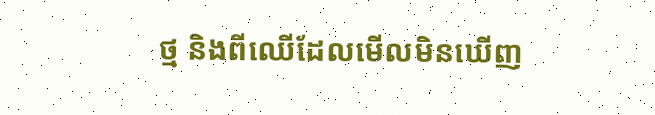ថ្ម និងពីឈើដែលមើលមិនឃើញ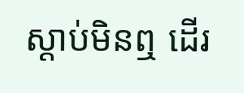ស្ដាប់មិនឮ ដើរ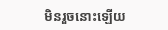មិនរួចនោះឡើយ